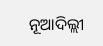ନୂଆଦିଲ୍ଲୀ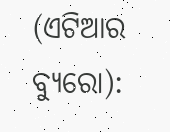(ଏଟିଆର ବ୍ୟୁରୋ):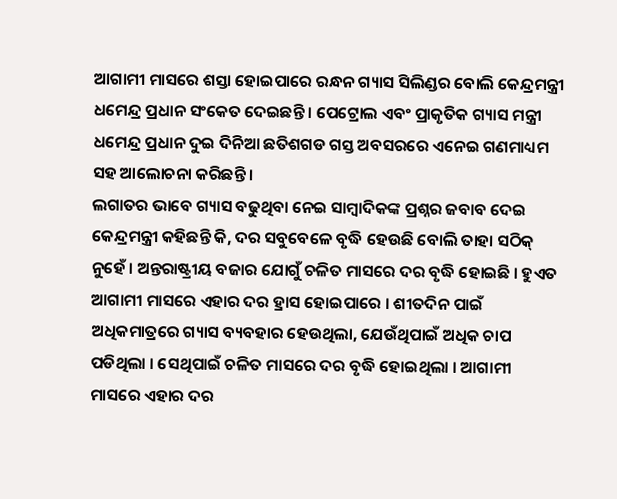ଆଗାମୀ ମାସରେ ଶସ୍ତା ହୋଇପାରେ ରନ୍ଧନ ଗ୍ୟାସ ସିଲିଣ୍ଡର ବୋଲି କେନ୍ଦ୍ରମନ୍ତ୍ରୀ ଧମେନ୍ଦ୍ର ପ୍ରଧାନ ସଂକେତ ଦେଇଛନ୍ତି । ପେଟ୍ରୋଲ ଏବଂ ପ୍ରାକୃତିକ ଗ୍ୟାସ ମନ୍ତ୍ରୀ ଧମେନ୍ଦ୍ର ପ୍ରଧାନ ଦୁଇ ଦିନିଆ ଛତିଶଗଡ ଗସ୍ତ ଅବସରରେ ଏନେଇ ଗଣମାଧ୍ୟମ ସହ ଆଲୋଚନା କରିଛନ୍ତି ।
ଲଗାତର ଭାବେ ଗ୍ୟାସ ବଢୁଥିବା ନେଇ ସାମ୍ବାଦିକଙ୍କ ପ୍ରଶ୍ନର ଜବାବ ଦେଇ କେନ୍ଦ୍ରମନ୍ତ୍ରୀ କହିଛନ୍ତି କି, ଦର ସବୁବେଳେ ବୃଦ୍ଧି ହେଉଛି ବୋଲି ତାହା ସଠିକ୍ ନୁହେଁ । ଅନ୍ତରାଷ୍ଟ୍ରୀୟ ବଜାର ଯୋଗୁଁ ଚଳିତ ମାସରେ ଦର ବୃଦ୍ଧି ହୋଇଛି । ହୁଏତ ଆଗାମୀ ମାସରେ ଏହାର ଦର ହ୍ରାସ ହୋଇପାରେ । ଶୀତଦିନ ପାଇଁ ଅଧିକମାତ୍ରରେ ଗ୍ୟାସ ବ୍ୟବହାର ହେଉଥିଲା, ଯେଉଁଥିପାଇଁ ଅଧିକ ଚାପ ପଡିଥିଲା । ସେଥିପାଇଁ ଚଳିତ ମାସରେ ଦର ବୃଦ୍ଧି ହୋଇଥିଲା । ଆଗାମୀ ମାସରେ ଏହାର ଦର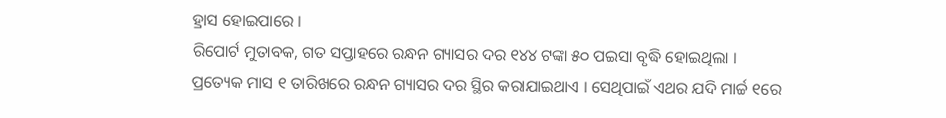ହ୍ରାସ ହୋଇପାରେ ।
ରିପୋର୍ଟ ମୁତାବକ, ଗତ ସପ୍ତାହରେ ରନ୍ଧନ ଗ୍ୟାସର ଦର ୧୪୪ ଟଙ୍କା ୫୦ ପଇସା ବୃଦ୍ଧି ହୋଇଥିଲା । ପ୍ରତ୍ୟେକ ମାସ ୧ ତାରିଖରେ ରନ୍ଧନ ଗ୍ୟାସର ଦର ସ୍ଥିର କରାଯାଇଥାଏ । ସେଥିପାଇଁ ଏଥର ଯଦି ମାର୍ଚ୍ଚ ୧ରେ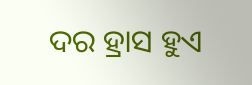ଦର ହ୍ରାସ ହୁଏ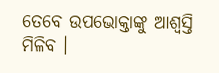ତେବେ ଉପଭୋକ୍ତାଙ୍କୁ ଆଶ୍ୱସ୍ତି ମିଳିବ ।